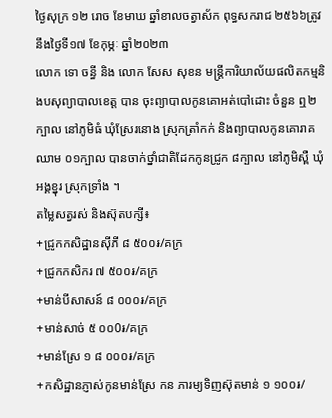ថ្ងៃសុក្រ ១២ រោច ខែមាឃ ឆ្នាំខាលចត្វាស័ក ពុទ្ធសករាជ ២៥៦៦ត្រូវនឹងថ្ងៃទី១៧ ខែកុម្ភៈ ឆ្នាំ២០២៣
លោក ទោ ចន្ធី និង លោក សែស សុខន មន្រ្តីការិយាល័យផលិតកម្មនិងបសុព្យាបាលខេត្ត បាន ចុះព្យាបាលកូនគោអត់បៅដោះ ចំនួន ឮ២ក្បាល នៅភូមិធំ ឃុំស្រែរនោង ស្រុកត្រាំកក់ និងព្យាបាលកូនគោរាគឈាម ០១ក្បាល បានចាក់ថ្នាំជាតិដែកកូនជ្រូក ៨ក្បាល នៅភូមិស្ពឺ ឃុំអង្គខ្នុរ ស្រុកទ្រាំង ។
តម្លៃសត្វរស់ និងស៊ុតបក្សី៖
+ជ្រូកកសិដ្ឋានសុីភី ៨ ៥០០៛/គក្រ
+ជ្រូកកសិករ ៧ ៥០០៛/គក្រ
+មាន់បីសាសន៍ ៨ ០០០៛/គក្រ
+មាន់សាច់ ៥ ០០0៛/គក្រ
+មាន់ស្រែ ១ ៨ ០០០៛/គក្រ
+កសិដ្ឋានភ្ញាស់កូនមាន់ស្រែ កន ភារម្យទិញស៊ុតមាន់ ១ ១០០៛/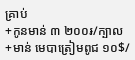គ្រាប់
+កូនមាន់ ៣ ២០០៛/ក្បាល
+មាន់ មេបាត្រៀមពូជ ១០$/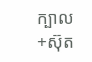ក្បាល
+ស៊ុត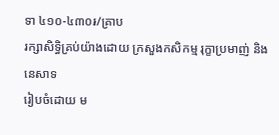ទា ៤១០-៤៣០៛/គ្រាប
រក្សាសិទិ្ធគ្រប់យ៉ាងដោយ ក្រសួងកសិកម្ម រុក្ខាប្រមាញ់ និងនេសាទ
រៀបចំដោយ ម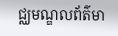ជ្ឈមណ្ឌលព័ត៌មា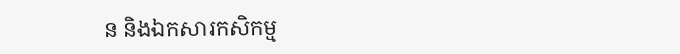ន និងឯកសារកសិកម្ម